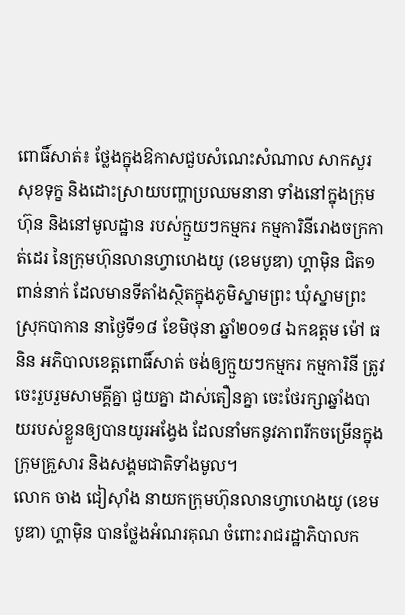ពោធិ៍សាត់៖ ថ្លែងក្នុងឱកាសជួបសំណេះសំណាល សាកសួរសុខទុក្ខ និងដោះស្រាយបញ្ហាប្រឈមនានា ទាំងនៅក្នុងក្រុមហ៊ុន និងនៅមូលដ្ឋាន របស់ក្មួយៗកម្មករ កម្មការិនីរោងចក្រកាត់ដេរ នៃក្រុមហ៊ុនលានហ្វាហេងយូ (ខេមបូឌា) ហ្គាម៉ិន ជិត១ពាន់នាក់ ដែលមានទីតាំងស្ថិតក្នុងភូមិស្នាមព្រះ ឃុំស្នាមព្រះ ស្រុកបាកាន នាថ្ងៃទី១៨ ខែមិថុនា ឆ្នាំ២០១៨ ឯកឧត្តម ម៉ៅ ធនិន អភិបាលខេត្តពោធិ៍សាត់ ចង់ឲ្យក្មួយៗកម្មករ កម្មការិនី ត្រូវចេះរួបរួមសាមគ្គីគ្នា ជួយគ្នា ដាស់តឿនគ្នា ចេះថែរក្សាឆ្នាំងបាយរបស់ខ្លួនឲ្យបានយូរអង្វែង ដែលនាំមកនូវភាពរីកចម្រើនក្នុងក្រុមគ្រួសារ និងសង្គមជាតិទាំងមូល។
លោក ចាង ជៀស៊ាំង នាយកក្រុមហ៊ុនលានហ្វាហេងយូ (ខេមបូឌា) ហ្គាម៉ិន បានថ្លែងអំណរគុណ ចំពោះរាជរដ្ឋាភិបាលក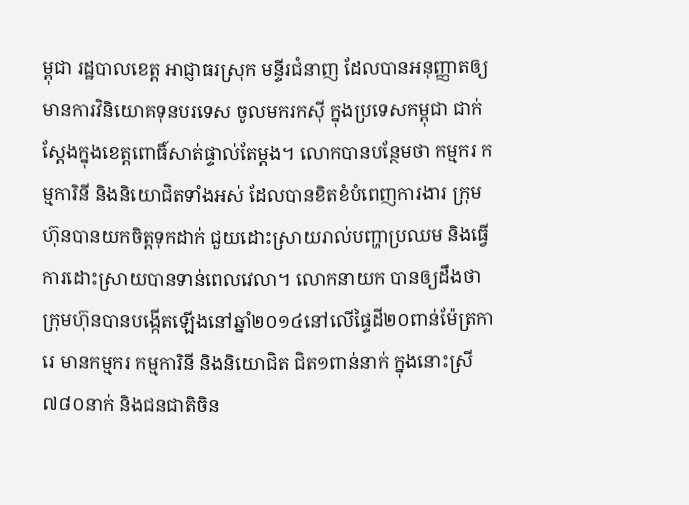ម្ពុជា រដ្ឋបាលខេត្ត អាជ្ញាធរស្រុក មន្ទីរជំនាញ ដែលបានអនុញ្ញាតឲ្យមានការវិនិយោគទុនបរទេស ចូលមករកស៊ី ក្នុងប្រទេសកម្ពុជា ជាក់ស្តែងក្នុងខេត្តពោធិ៍សាត់ផ្ទាល់តែម្តង។ លោកបានបន្ថែមថា កម្មករ កម្មការិនី និងនិយោជិតទាំងអស់ ដែលបានខិតខំបំពេញការងារ ក្រុមហ៊ុនបានយកចិត្តទុកដាក់ ជួយដោះស្រាយរាល់បញ្ហាប្រឈម និងធ្វើការដោះស្រាយបានទាន់ពេលវេលា។ លោកនាយក បានឲ្យដឹងថា ក្រុមហ៊ុនបានបង្កើតឡើងនៅឆ្នាំ២០១៤នៅលើផ្ទៃដី២០ពាន់ម៉ែត្រការេ មានកម្មករ កម្មការិនី និងនិយោជិត ជិត១ពាន់នាក់ ក្នុងនោះស្រី៧៨០នាក់ និងជនជាតិចិន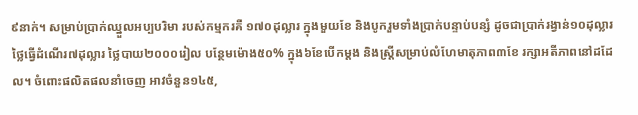៩នាក់។ សម្រាប់ប្រាក់ឈ្នួលអប្បបរិមា របស់កម្មករគឺ ១៧០ដុល្លារ ក្នុងមួយខែ និងបូករួមទាំងប្រាក់បន្ទាប់បន្សំ ដូចជាប្រាក់រង្វាន់១០ដុល្លារ ថ្លៃធ្វើដំណើរ៧ដុល្លារ ថ្លៃបាយ២០០០រៀល បន្ថែមម៉ោង៥០% ក្នុង៦ខែបើកម្តង និងស្ត្រីសម្រាប់លំហែមាតុភាព៣ខែ រក្សាអតីភាពនៅដដែល។ ចំពោះផលិតផលនាំចេញ អាវចំនួន១៤៥,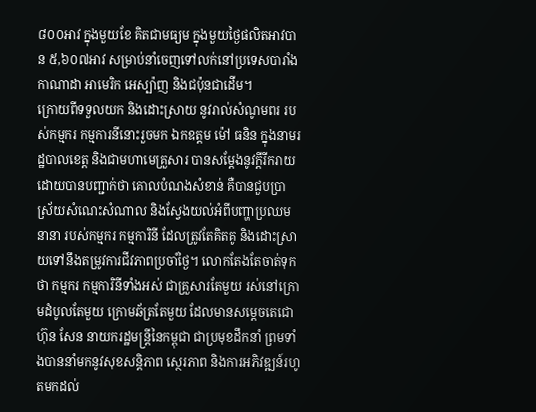៨០០អាវ ក្នុងមួយខែ គិតជាមធ្យម ក្នុងមួយថ្ងៃផលិតអាវបាន ៥,៦០៧អាវ សម្រាប់នាំចេញទៅលក់នៅប្រទេសបារាំង កាណាដា អាមេរិក អេស្ប៉ាញ និងជប៉ុនជាដើម។
ក្រោយពីទទួលយក និងដោះស្រាយ នូវរាល់សំណូមពរ របស់កម្មករ កម្មការនីនោះរួចមក ឯកឧត្តម ម៉ៅ ធនិន ក្នុងនាមរដ្ឋបាលខេត្ត និងជាមហាមេគ្រួសារ បានសម្តែងនូវក្តីរីករាយ ដោយបានបញ្ជាក់ថា គោលបំណងសំខាន់ គឺបានជួបប្រាស្រ័យសំណេះសំណាល និងស្វែងយល់អំពីបញ្ហាប្រឈមនានា របស់កម្មករ កម្មការិនី ដែលត្រូវតែគិតគូ និងដោះស្រាយទៅនឹងតម្រូវការជីវភាពប្រចាំថ្ងៃ។ លោកតែងតែចាត់ទុកថា កម្មករ កម្មការិនីទាំងអស់ ជាគ្រួសារតែមួយ រស់នៅក្រោមដំបូលតែមួយ ក្រោមឆ័ត្រតែមួយ ដែលមានសម្តេចតេជោ ហ៊ុន សែន នាយករដ្ឋមន្ត្រីនៃកម្ពុជា ជាប្រមុខដឹកនាំ ព្រមទាំងបាននាំមកនូវសុខសន្តិភាព ស្ថេរភាព និងការអភិវឌ្ឍន៍រហូតមកដល់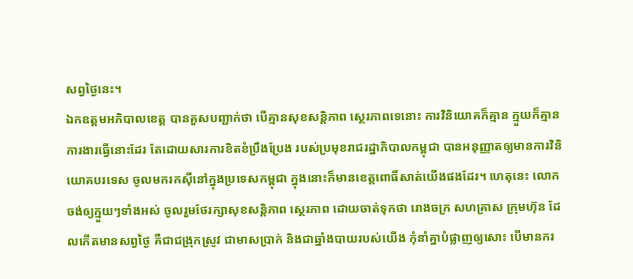សព្វថ្ងៃនេះ។
ឯកឧត្តមអភិបាលខេត្ត បានគួសបញ្ជាក់ថា បើគ្មានសុខសន្តិភាព ស្ថេរភាពទេនោះ ការវិនិយោគក៏គ្មាន ក្មួយក៏គ្មានការងារធ្វើនោះដែរ តែដោយសារការខិតខំប្រឹងប្រែង របស់ប្រមុខរាជរដ្ឋាភិបាលកម្ពុជា បានអនុញ្ញាតឲ្យមានការវិនិយោគបរទេស ចូលមករកស៊ីនៅក្នុងប្រទេសកម្ពុជា ក្នុងនោះក៏មានខេត្តពោធិ៍សាត់យើងផងដែរ។ ហេតុនេះ លោកចង់ឲ្យក្មួយៗទាំងអស់ ចូលរួមថែរក្សាសុខសន្តិភាព ស្ថេរភាព ដោយចាត់ទុកថា រោងចក្រ សហគ្រាស ក្រុមហ៊ុន ដែលកើតមានសព្វថ្ងៃ គឺជាជង្រុកស្រូវ ជាមាសប្រាក់ និងជាឆ្នាំងបាយរបស់យើង កុំនាំគ្នាបំផ្លាញឲ្យសោះ បើមានករ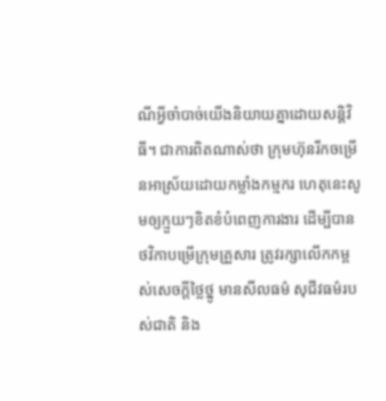ណីអ្វីចាំបាច់យើងនិយាយគ្នាដោយសន្តិវិធី។ ជាការពិតណាស់ថា ក្រុមហ៊ុនរីកចម្រើនអាស្រ័យដោយកម្លាំងកម្មករ ហេតុនេះសូមឲ្យក្មួយៗខិតខំបំពេញការងារ ដើម្បីបានថវិកាបម្រើក្រុមគ្រួសារ ត្រូវរក្សាលើកកម្ពស់សេចក្តីថ្លៃថ្នូ មានសីលធម៌ សុជីវធម៌របស់ជាតិ និង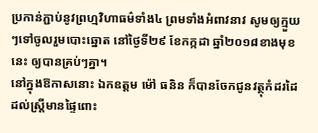ប្រកាន់ភ្ជាប់នូវព្រហ្មវិហាធម៌ទាំង៤ ព្រមទាំងអំពាវនាវ សូមឲ្យក្មួយៗទៅចូលរួមបោះឆ្នោត នៅថ្ងៃទី២៩ ខែកក្កដា ឆ្នាំ២០១៨ខាងមុខនេះ ឲ្យបានគ្រប់ៗគ្នា។
នៅក្នុងឱកាសនោះ ឯកឧត្តម ម៉ៅ ធនិន ក៏បានចែកជូនវត្ថុកំដរដៃ ដល់ស្ត្រីមានផ្ទៃពោះ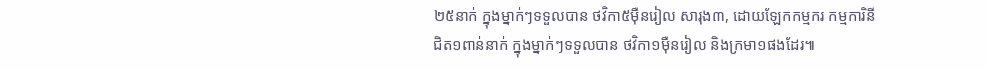២៥នាក់ ក្នុងម្នាក់ៗទទួលបាន ថវិកា៥ម៉ឺនរៀល សារុង៣, ដោយឡែកកម្មករ កម្មការិនី ជិត១ពាន់នាក់ ក្នុងម្នាក់ៗទទួលបាន ថវិកា១ម៉ឺនរៀល និងក្រមា១ផងដែរ៕